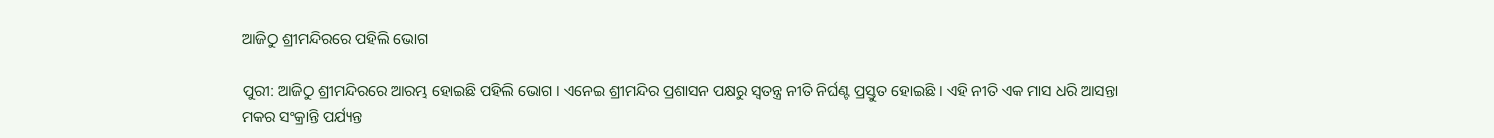ଆଜିଠୁ ଶ୍ରୀମନ୍ଦିରରେ ପହିଲି ଭୋଗ

ପୁରୀ: ଆଜିଠୁ ଶ୍ରୀମନ୍ଦିରରେ ଆରମ୍ଭ ହୋଇଛି ପହିଲି ଭୋଗ । ଏନେଇ ଶ୍ରୀମନ୍ଦିର ପ୍ରଶାସନ ପକ୍ଷରୁ ସ୍ବତନ୍ତ୍ର ନୀତି ନିର୍ଘଣ୍ଟ ପ୍ରସ୍ତୁତ ହୋଇଛି । ଏହି ନୀତି ଏକ ମାସ ଧରି ଆସନ୍ତା ମକର ସଂକ୍ରାନ୍ତି ପର୍ଯ୍ୟନ୍ତ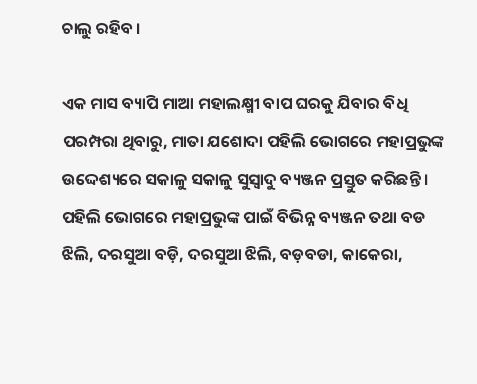ଚାଲୁ ରହିବ ।

ଏକ ମାସ ବ୍ୟାପି ମାଆ ମହାଲକ୍ଷ୍ମୀ ବାପ ଘରକୁ ଯିବାର ବିଧି ପରମ୍ପରା ଥିବାରୁ, ମାତା ଯଶୋଦା ପହିଲି ଭୋଗରେ ମହାପ୍ରଭୁଙ୍କ ଉଦ୍ଦେଶ୍ୟରେ ସକାଳୁ ସକାଳୁ ସୁସ୍ବାଦୁ ବ୍ୟଞ୍ଜନ ପ୍ରସ୍ତୁତ କରିଛନ୍ତି । ପହିଲି ଭୋଗରେ ମହାପ୍ରଭୁଙ୍କ ପାଇଁ ବିଭିନ୍ନ ବ୍ୟଞ୍ଜନ ତଥା ବଡ ଝିଲି, ଦରସୁଆ ବଡ଼ି, ଦରସୁଆ ଝିଲି, ବଡ଼ବଡା, କାକେରା,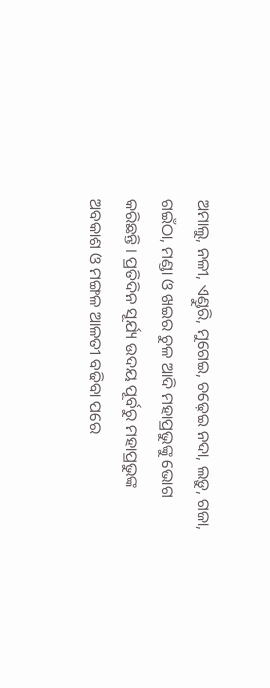ଅମାଲୁ, ନଳୀ, ଏଣ୍ଡୁରି, ମୁଗେଇ, ଚଢ଼େଇ ନଦା, ଲଡ଼ୁ, ଗଜା, ଗଇଁଠା, ମଣ୍ଡା ଓ ଖଇର ଚୁଳ ଆଦି ମହାପ୍ରଭୁଙ୍କୁ ଭୋଗ କରିଛନ୍ତି । ପ୍ରତିଦିନ ସୂର୍ଯ୍ୟ ଉଦୟ ପୂର୍ବରୁ ମହାପ୍ରଭୁଙ୍କ ଅବକାଶ ଓ ମଙ୍ଗଳ ଆଳତୀ ବଢିବା ପରେ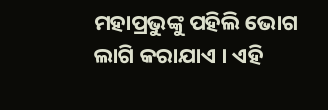ମହାପ୍ରଭୁଙ୍କୁ ପହିଲି ଭୋଗ ଲାଗି କରାଯାଏ । ଏହି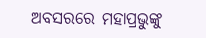ଅବସରରେ ମହାପ୍ରଭୁଙ୍କୁ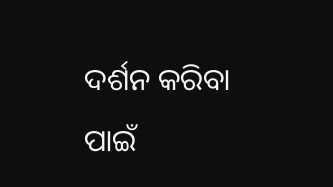ଦର୍ଶନ କରିବା ପାଇଁ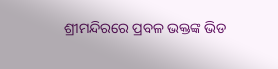ଶ୍ରୀମନ୍ଦିରରେ ପ୍ରବଳ ଭକ୍ତଙ୍କ ଭିଡ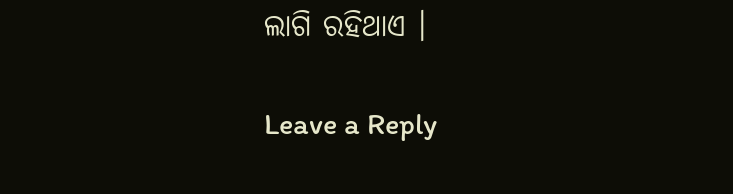ଲାଗି ରହିଥାଏ ।

Leave a Reply